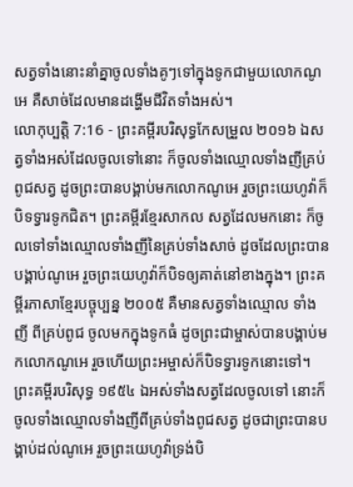សត្វទាំងនោះនាំគ្នាចូលទាំងគូៗទៅក្នុងទូកជាមួយលោកណូអេ គឺសាច់ដែលមានដង្ហើមជីវិតទាំងអស់។
លោកុប្បត្តិ 7:16 - ព្រះគម្ពីរបរិសុទ្ធកែសម្រួល ២០១៦ ឯសត្វទាំងអស់ដែលចូលទៅនោះ ក៏ចូលទាំងឈ្មោលទាំងញីគ្រប់ពូជសត្វ ដូចព្រះបានបង្គាប់មកលោកណូអេ រួចព្រះយេហូវ៉ាក៏បិទទ្វារទូកជិត។ ព្រះគម្ពីរខ្មែរសាកល សត្វដែលមកនោះ ក៏ចូលទៅទាំងឈ្មោលទាំងញីនៃគ្រប់ទាំងសាច់ ដូចដែលព្រះបានបង្គាប់ណូអេ រួចព្រះយេហូវ៉ាក៏បិទឲ្យគាត់នៅខាងក្នុង។ ព្រះគម្ពីរភាសាខ្មែរបច្ចុប្បន្ន ២០០៥ គឺមានសត្វទាំងឈ្មោល ទាំងញី ពីគ្រប់ពូជ ចូលមកក្នុងទូកធំ ដូចព្រះជាម្ចាស់បានបង្គាប់មកលោកណូអេ រួចហើយព្រះអម្ចាស់ក៏បិទទ្វារទូកនោះទៅ។ ព្រះគម្ពីរបរិសុទ្ធ ១៩៥៤ ឯអស់ទាំងសត្វដែលចូលទៅ នោះក៏ចូលទាំងឈ្មោលទាំងញីពីគ្រប់ទាំងពូជសត្វ ដូចជាព្រះបានបង្គាប់ដល់ណូអេ រួចព្រះយេហូវ៉ាទ្រង់បិ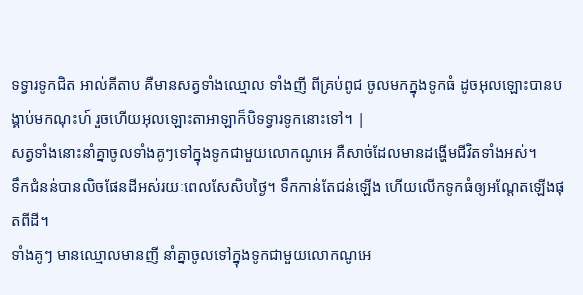ទទ្វារទូកជិត អាល់គីតាប គឺមានសត្វទាំងឈ្មោល ទាំងញី ពីគ្រប់ពូជ ចូលមកក្នុងទូកធំ ដូចអុលឡោះបានបង្គាប់មកណុះហ៍ រួចហើយអុលឡោះតាអាឡាក៏បិទទ្វារទូកនោះទៅ។ |
សត្វទាំងនោះនាំគ្នាចូលទាំងគូៗទៅក្នុងទូកជាមួយលោកណូអេ គឺសាច់ដែលមានដង្ហើមជីវិតទាំងអស់។
ទឹកជំនន់បានលិចផែនដីអស់រយៈពេលសែសិបថ្ងៃ។ ទឹកកាន់តែជន់ឡើង ហើយលើកទូកធំឲ្យអណ្តែតឡើងផុតពីដី។
ទាំងគូៗ មានឈ្មោលមានញី នាំគ្នាចូលទៅក្នុងទូកជាមួយលោកណូអេ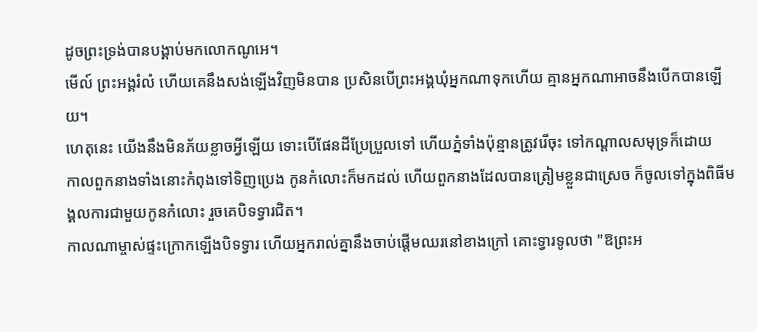ដូចព្រះទ្រង់បានបង្គាប់មកលោកណូអេ។
មើល៍ ព្រះអង្គរំលំ ហើយគេនឹងសង់ឡើងវិញមិនបាន ប្រសិនបើព្រះអង្គឃុំអ្នកណាទុកហើយ គ្មានអ្នកណាអាចនឹងបើកបានឡើយ។
ហេតុនេះ យើងនឹងមិនភ័យខ្លាចអ្វីឡើយ ទោះបើផែនដីប្រែប្រួលទៅ ហើយភ្នំទាំងប៉ុន្មានត្រូវរើចុះ ទៅកណ្ដាលសមុទ្រក៏ដោយ
កាលពួកនាងទាំងនោះកំពុងទៅទិញប្រេង កូនកំលោះក៏មកដល់ ហើយពួកនាងដែលបានត្រៀមខ្លួនជាស្រេច ក៏ចូលទៅក្នុងពិធីមង្គលការជាមួយកូនកំលោះ រួចគេបិទទ្វារជិត។
កាលណាម្ចាស់ផ្ទះក្រោកឡើងបិទទ្វារ ហើយអ្នករាល់គ្នានឹងចាប់ផ្តើមឈរនៅខាងក្រៅ គោះទ្វារទូលថា "ឱព្រះអ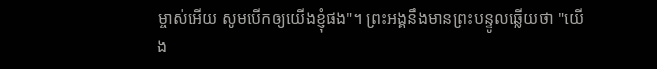ម្ចាស់អើយ សូមបើកឲ្យយើងខ្ញុំផង"។ ព្រះអង្គនឹងមានព្រះបន្ទូលឆ្លើយថា "យើង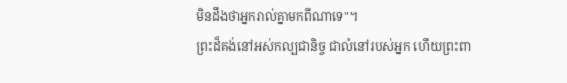មិនដឹងថាអ្នករាល់គ្នាមកពីណាទេ"។
ព្រះដ៏គង់នៅអស់កល្បជានិច្ច ជាលំនៅរបស់អ្នក ហើយព្រះពា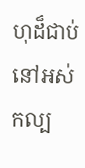ហុដ៏ជាប់នៅអស់កល្ប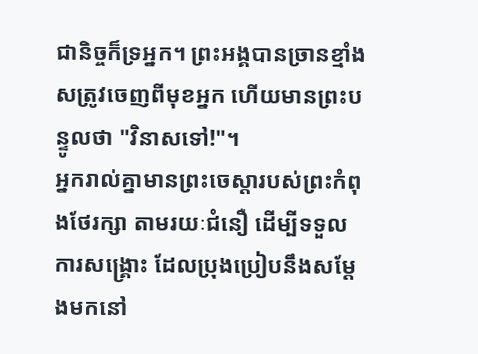ជានិច្ចក៏ទ្រអ្នក។ ព្រះអង្គបានច្រានខ្មាំងសត្រូវចេញពីមុខអ្នក ហើយមានព្រះបន្ទូលថា "វិនាសទៅ!"។
អ្នករាល់គ្នាមានព្រះចេស្តារបស់ព្រះកំពុងថែរក្សា តាមរយៈជំនឿ ដើម្បីទទួលការសង្គ្រោះ ដែលប្រុងប្រៀបនឹងសម្តែងមកនៅ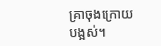គ្រាចុងក្រោយបង្អស់។